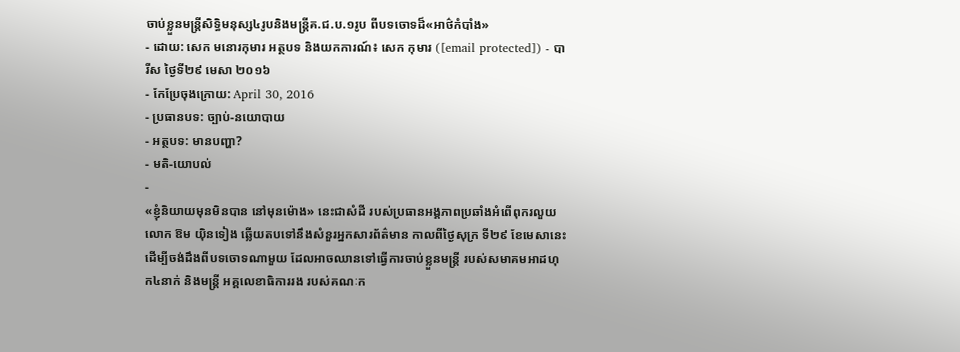ចាប់ខ្លួនមន្ត្រីសិទ្ធិមនុស្ស៤រូបនិងមន្ត្រីគ.ជ.ប.១រូប ពីបទចោទដ៏«អាថ៌កំបាំង»
- ដោយ: សេក មនោរកុមារ អត្ថបទ និងយកការណ៍៖ សេក កុមារ ([email protected]) - បារីស ថ្ងៃទី២៩ មេសា ២០១៦
- កែប្រែចុងក្រោយ: April 30, 2016
- ប្រធានបទ: ច្បាប់-នយោបាយ
- អត្ថបទ: មានបញ្ហា?
- មតិ-យោបល់
-
«ខ្ញុំនិយាយមុនមិនបាន នៅមុនម៉ោង» នេះជាសំដី របស់ប្រធានអង្គភាពប្រឆាំងអំពើពុករលួយ លោក ឱម យ៉ិនទៀង ឆ្លើយតបទៅនឹងសំនួរអ្នកសារព័ត៌មាន កាលពីថ្ងៃសុក្រ ទី២៩ ខែមេសានេះ ដើម្បីចង់ដឹងពីបទចោទណាមួយ ដែលអាចឈានទៅធ្វើការចាប់ខ្លួនមន្ត្រី របស់សមាគមអាដហុក៤នាក់ និងមន្ត្រី អគ្គលេខាធិការរង របស់គណៈក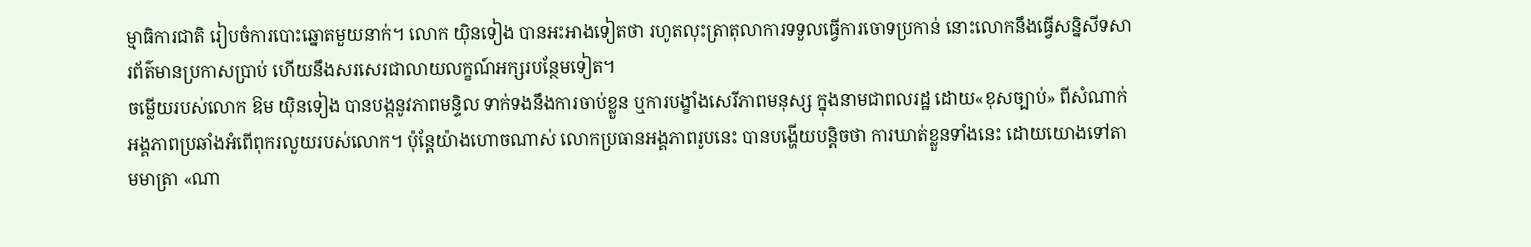ម្មាធិការជាតិ រៀបចំការបោះឆ្នោតមួយនាក់។ លោក យ៉ិនទៀង បានអះអាងទៀតថា រហូតលុះត្រាតុលាការទទួលធ្វើការចោទប្រកាន់ នោះលោកនឹងធ្វើសន្និសីទសារព័ត៌មានប្រកាសប្រាប់ ហើយនឹងសរសេរជាលាយលក្ខណ៍អក្សរបន្ថែមទៀត។
ចម្លើយរបស់លោក ឱម យ៉ិនទៀង បានបង្កនូវភាពមន្ទិល ទាក់ទងនឹងការចាប់ខ្លួន ឬការបង្ខាំងសេរីភាពមនុស្ស ក្នុងនាមជាពលរដ្ឋ ដោយ«ខុសច្បាប់» ពីសំណាក់អង្គភាពប្រឆាំងអំពើពុករលួយរបស់លោក។ ប៉ុន្តែយ៉ាងហោចណាស់ លោកប្រធានអង្គភាពរូបនេះ បានបង្ហើយបន្តិចថា ការឃាត់ខ្លួនទាំងនេះ ដោយយោងទៅតាមមាត្រា «ណា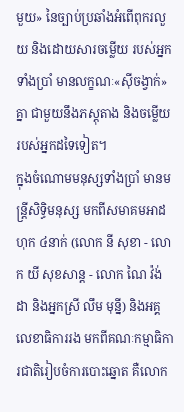មួយ» នៃច្បាប់ប្រឆាំងអំពើពុករលួយ និងដោយសារចម្លើយ របស់អ្នកទាំងប្រាំ មានលក្ខណៈ«ស៊ីចង្វាក់»គ្នា ជាមួយនឹងភស្ដុតាង និងចម្លើយរបស់អ្នកដទៃទៀត។
ក្នុងចំណោមមនុស្សទាំងប្រាំ មានមន្ត្រីសិទ្ធិមនុស្ស មកពីសមាគមអាដហុក ៤នាក់ (លោក នី សុខា - លោក យី សុខសាន្ត - លោក ណៃ វ៉ង់ដា និងអ្នកស្រី លឹម មុន្នី) និងអគ្គលេខាធិការរង មកពីគណៈកម្មាធិការជាតិរៀបចំការបោះឆ្នោត គឺលោក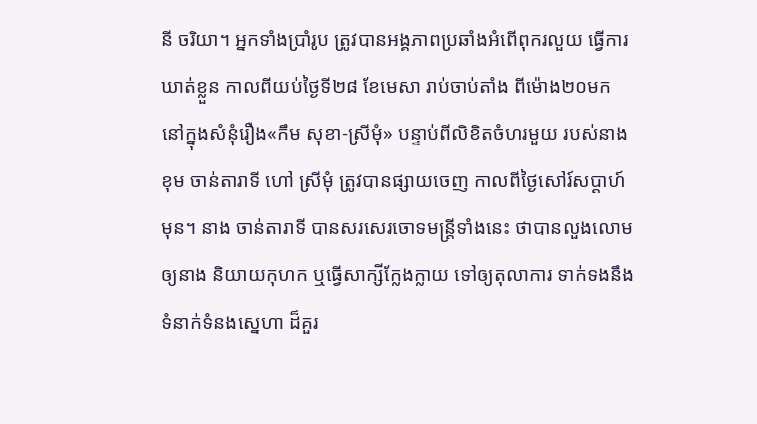នី ចរិយា។ អ្នកទាំងប្រាំរូប ត្រូវបានអង្គភាពប្រឆាំងអំពើពុករលួយ ធ្វើការឃាត់ខ្លួន កាលពីយប់ថ្ងៃទី២៨ ខែមេសា រាប់ចាប់តាំង ពីម៉ោង២០មក នៅក្នុងសំនុំរឿង«កឹម សុខា-ស្រីមុំ» បន្ទាប់ពីលិខិតចំហរមួយ របស់នាង ខុម ចាន់តារាទី ហៅ ស្រីមុំ ត្រូវបានផ្សាយចេញ កាលពីថ្ងៃសៅរ៍សប្ដាហ៍មុន។ នាង ចាន់តារាទី បានសរសេរចោទមន្ត្រីទាំងនេះ ថាបានលួងលោមឲ្យនាង និយាយកុហក ឬធ្វើសាក្សីក្លែងក្លាយ ទៅឲ្យតុលាការ ទាក់ទងនឹងទំនាក់ទំនងស្នេហា ដ៏គួរ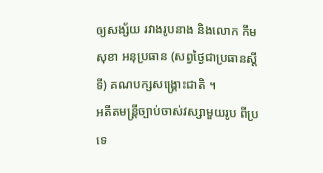ឲ្យសង្ស័យ រវាងរូបនាង និងលោក កឹម សុខា អនុប្រធាន (សព្វថ្ងៃជាប្រធានស្ដីទី) គណបក្សសង្គ្រោះជាតិ ។
អតីតមន្ត្រីច្បាប់ចាស់វស្សាមួយរូប ពីប្រទេ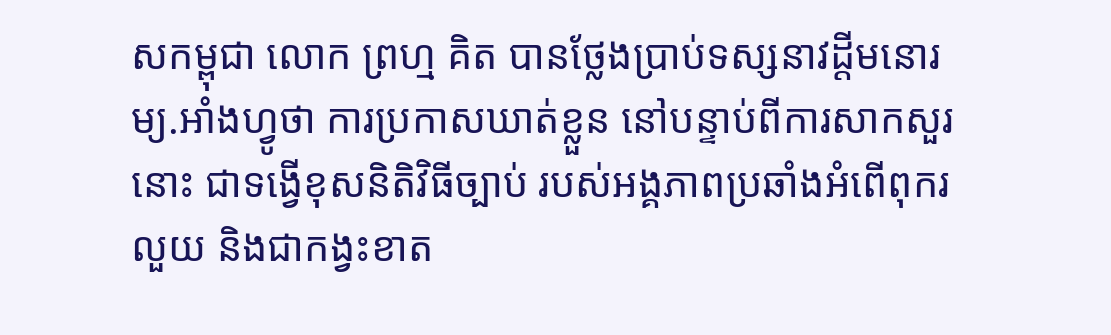សកម្ពុជា លោក ព្រហ្ម គិត បានថ្លែងប្រាប់ទស្សនាវដ្ដីមនោរម្យ.អាំងហ្វូថា ការប្រកាសឃាត់ខ្លួន នៅបន្ទាប់ពីការសាកសួរនោះ ជាទង្វើខុសនិតិវិធីច្បាប់ របស់អង្គភាពប្រឆាំងអំពើពុករលួយ និងជាកង្វះខាត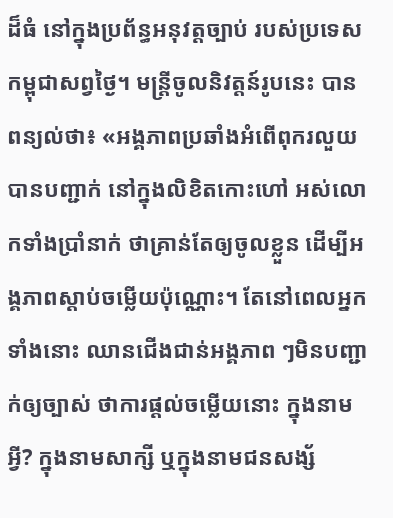ដ៏ធំ នៅក្នុងប្រព័ន្ធអនុវត្តច្បាប់ របស់ប្រទេសកម្ពុជាសព្វថ្ងៃ។ មន្ត្រីចូលនិវត្តន៍រូបនេះ បានពន្យល់ថា៖ «អង្គភាពប្រឆាំងអំពើពុករលួយ បានបញ្ជាក់ នៅក្នុងលិខិតកោះហៅ អស់លោកទាំងប្រាំនាក់ ថាគ្រាន់តែឲ្យចូលខ្លួន ដើម្បីអង្គភាពស្ដាប់ចម្លើយប៉ុណ្ណោះ។ តែនៅពេលអ្នកទាំងនោះ ឈានជើងជាន់អង្គភាព ៗមិនបញ្ជាក់ឲ្យច្បាស់ ថាការផ្ដល់ចម្លើយនោះ ក្នុងនាមអ្វី? ក្នុងនាមសាក្សី ឬក្នុងនាមជនសង្ស័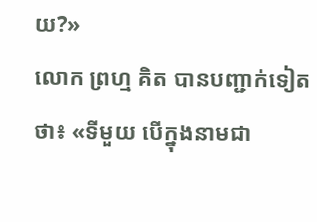យ?»
លោក ព្រហ្ម គិត បានបញ្ជាក់ទៀតថា៖ «ទីមួយ បើក្នុងនាមជា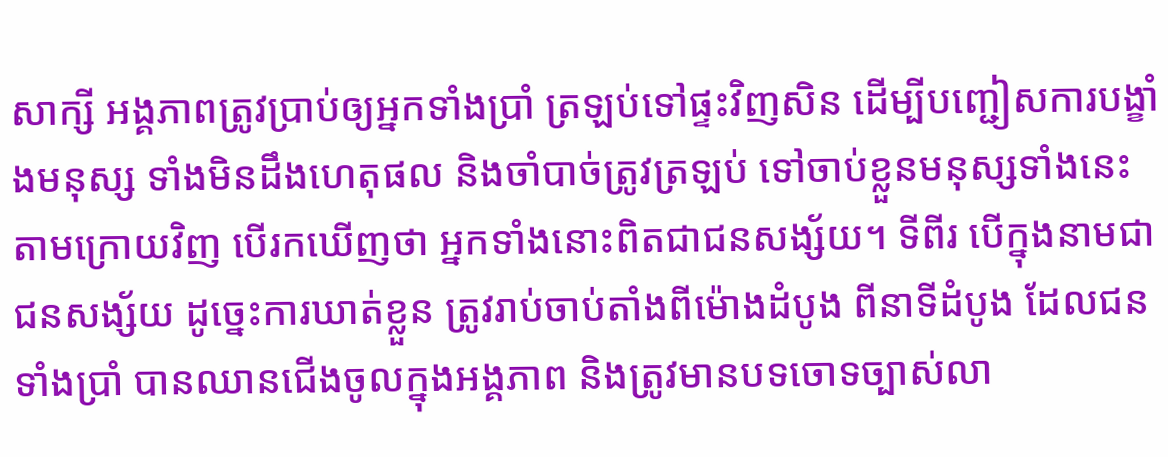សាក្សី អង្គភាពត្រូវប្រាប់ឲ្យអ្នកទាំងប្រាំ ត្រឡប់ទៅផ្ទះវិញសិន ដើម្បីបញ្ជៀសការបង្ខាំងមនុស្ស ទាំងមិនដឹងហេតុផល និងចាំបាច់ត្រូវត្រឡប់ ទៅចាប់ខ្លួនមនុស្សទាំងនេះតាមក្រោយវិញ បើរកឃើញថា អ្នកទាំងនោះពិតជាជនសង្ស័យ។ ទីពីរ បើក្នុងនាមជាជនសង្ស័យ ដូច្នេះការឃាត់ខ្លួន ត្រូវរាប់ចាប់តាំងពីម៉ោងដំបូង ពីនាទីដំបូង ដែលជនទាំងប្រាំ បានឈានជើងចូលក្នុងអង្គភាព និងត្រូវមានបទចោទច្បាស់លា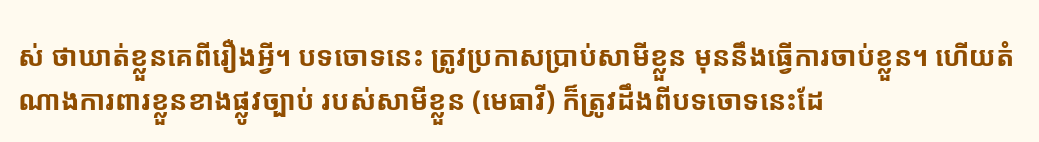ស់ ថាឃាត់ខ្លួនគេពីរឿងអ្វី។ បទចោទនេះ ត្រូវប្រកាសប្រាប់សាមីខ្លួន មុននឹងធ្វើការចាប់ខ្លួន។ ហើយតំណាងការពារខ្លួនខាងផ្លូវច្បាប់ របស់សាមីខ្លួន (មេធាវី) ក៏ត្រូវដឹងពីបទចោទនេះដែ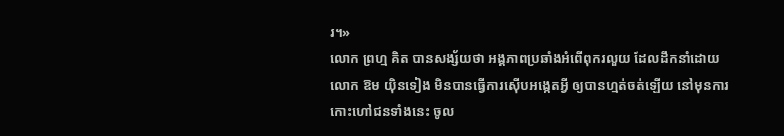រ។»
លោក ព្រហ្ម គិត បានសង្ស័យថា អង្គភាពប្រឆាំងអំពើពុករលួយ ដែលដឹកនាំដោយលោក ឱម យ៉ិនទៀង មិនបានធ្វើការស៊ើបអង្កេតអ្វី ឲ្យបានហ្មត់ចត់ឡើយ នៅមុនការកោះហៅជនទាំងនេះ ចូល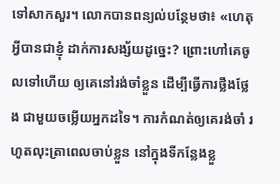ទៅសាកសួរ។ លោកបានពន្យល់បន្ថែមថា៖ «ហេតុអ្វីបានជាខ្ញុំ ដាក់ការសង្ស័យដូច្នេះ? ព្រោះហៅគេចូលទៅហើយ ឲ្យគេនៅរង់ចាំខ្លួន ដើម្បីធ្វើការថ្លឹងថ្លែង ជាមួយចម្លើយអ្នកដទៃ។ ការកំណត់ឲ្យគេរង់ចាំ រហូតលុះត្រាពេលចាប់ខ្លួន នៅក្នុងទីកន្លែងខ្លួ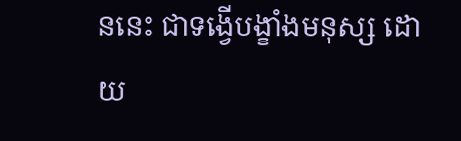ននេះ ជាទង្វើបង្ខាំងមនុស្ស ដោយ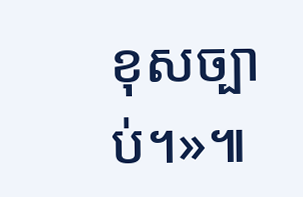ខុសច្បាប់។»៕